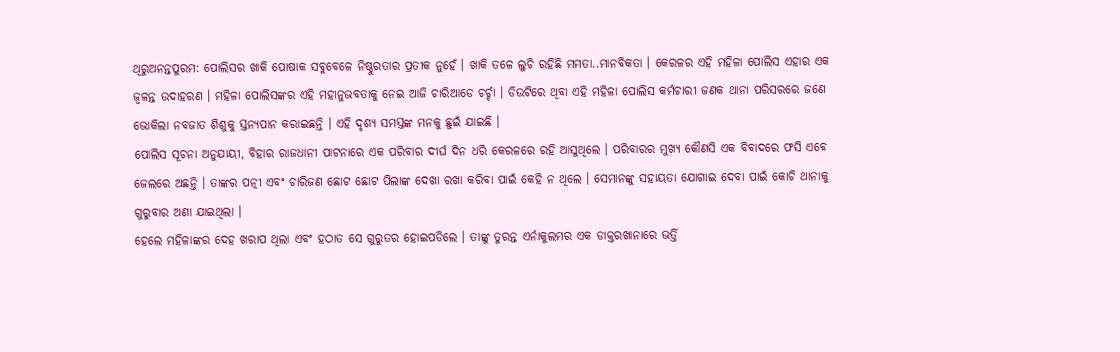ଥିରୁଅନନ୍ତପୁରମ: ପୋଲିସର ଖାକି ପୋଷାକ ସବୁବେଳେ ନିଷ୍ଠୁରତାର ପ୍ରତୀକ ନୁହେଁ । ଖାକି ତଳେ ଲୁଚି ରହିଛି ମମତା..ମାନବିକତା । କେରଳର ଏହି ମହିଳା ପୋଲିସ ଏହାର ଏକ ଜ୍ୱଳନ୍ତ ଉଦାହରଣ । ମହିଳା ପୋଲିସଙ୍କର ଏହି ମହାନୁଭବତାକୁ ନେଇ ଆଜି ଚାରିଆଡେ ଚର୍ଚ୍ଚା । ଡିଉଟିରେ ଥିବା ଏହି ମହିଳା ପୋଲିସ କର୍ମଚାରୀ ଜଣକ ଥାନା ପରିସରରେ ଜଣେ ଭୋକିଲା ନବଜାତ ଶିଶୁକୁ ସ୍ତନ୍ୟପାନ କରାଇଛନ୍ତି । ଏହି ଦୃଶ୍ୟ ସମସ୍ତଙ୍କ ମନକୁ ଛୁଇଁ ଯାଇଛି ।
ପୋଲିସ ସୂଚନା ଅନୁଯାୟୀ, ବିହାର ରାଜଧାନୀ ପାଟନାରେ ଏକ ପରିବାର ଦୀର୍ଘ ଦିନ ଧରି କେରଳରେ ରହି ଆସୁଥିଲେ । ପରିବାରର ମୁଖ୍ୟ କୌଣସି ଏକ ବିବାଦରେ ଫସି ଏବେ ଜେଲରେ ଅଛନ୍ତି । ତାଙ୍କର ପତ୍ନୀ ଏବଂ ଚାରିଜଣ ଛୋଟ ଛୋଟ ପିଲାଙ୍କ ଦେଖା ରଖା କରିବା ପାଇଁ କେହି ନ ଥିଲେ । ସେମାନଙ୍କୁ ସହାୟତା ଯୋଗାଇ ଦେବା ପାଇଁ କୋଚି ଥାନାକୁ ଗୁରୁବାର ଅଣା ଯାଇଥିଲା ।
ହେଲେ ମହିଳାଙ୍କର ଦେହ ଖରାପ ଥିଲା ଏବଂ ହଠାତ ସେ ଗୁରୁତର ହୋଇପଡିଲେ । ତାଙ୍କୁ ତୁରନ୍ତ ଏର୍ନାକୁଲମର ଏକ ଡାକ୍ତରଖାନାରେ ଭର୍ତ୍ତି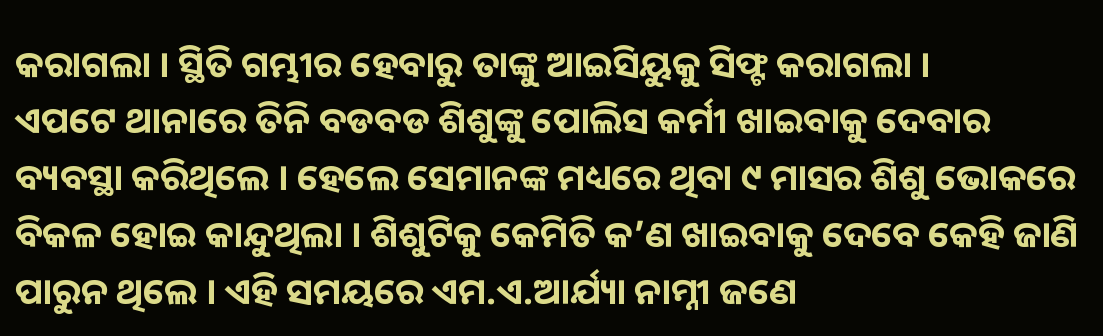କରାଗଲା । ସ୍ଥିତି ଗମ୍ଭୀର ହେବାରୁ ତାଙ୍କୁ ଆଇସିୟୁକୁ ସିଫ୍ଟ କରାଗଲା ।
ଏପଟେ ଥାନାରେ ତିନି ବଡବଡ ଶିଶୁଙ୍କୁ ପୋଲିସ କର୍ମୀ ଖାଇବାକୁ ଦେବାର ବ୍ୟବସ୍ଥା କରିଥିଲେ । ହେଲେ ସେମାନଙ୍କ ମଧ୍ୟରେ ଥିବା ୯ ମାସର ଶିଶୁ ଭୋକରେ ବିକଳ ହୋଇ କାନ୍ଦୁଥିଲା । ଶିଶୁଟିକୁ କେମିତି କ’ଣ ଖାଇବାକୁ ଦେବେ କେହି ଜାଣି ପାରୁନ ଥିଲେ । ଏହି ସମୟରେ ଏମ.ଏ.ଆର୍ଯ୍ୟା ନାମ୍ନୀ ଜଣେ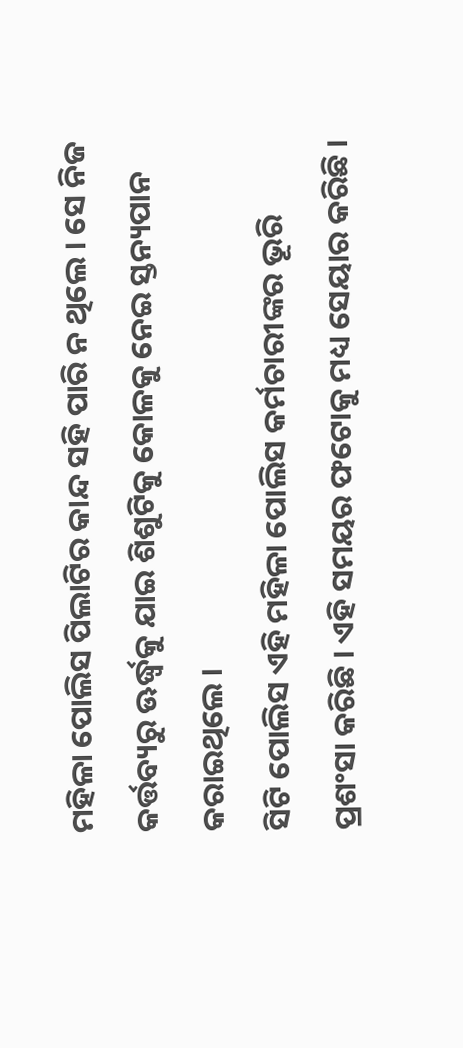ମହିଳା ପୋଲିସ ପିଲାଟିର କାନ୍ଦ ସହି ପାରି ନ ଥିଲେ । ସେ ନିଜ କର୍ତ୍ତବ୍ୟରୁ ଊର୍ଦ୍ଧ୍ୱକୁ ଯାଇ ଶିଶୁଟିକୁ କୋଳକୁ ନେଇ ସ୍ତନ୍ୟପାନ କରାଇଥିଲେ ।
ସିଟି ପୋଲିସ ଏହି ମହିଳା ପୋଲିସ କର୍ମଚାରୀଙ୍କର ଭୂରି ପ୍ରଶଂସା କରିଛି । ଏହି ସମୟର ଫଟୋକୁ ମଧ୍ୟ ସେୟାର କରିଛି ।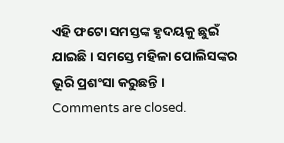ଏହି ଫଟୋ ସମସ୍ତଙ୍କ ହୃଦୟକୁ ଛୁଇଁ ଯାଇଛି । ସମସ୍ତେ ମହିଳା ପୋଲିସଙ୍କର ଭୂରି ପ୍ରଶଂସା କରୁଛନ୍ତି ।
Comments are closed.